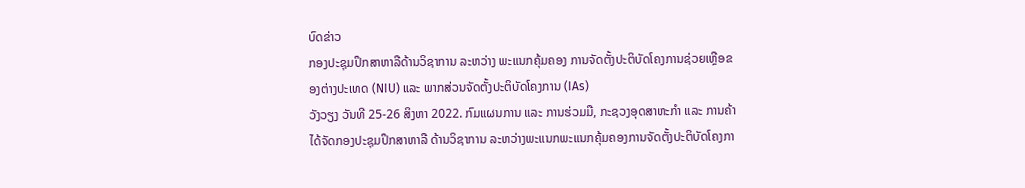ບົດຂ່າວ
ກອງປະຊຸມປຶກສາຫາລືດ້ານວິຊາການ ລະຫວ່າງ ພະແນກຄຸ້ມຄອງ ການຈັດຕັ້ງປະຕິບັດໂຄງການຊ່ວຍເຫຼືອຂອງຕ່າງປະເທດ (NIU) ແລະ ພາກສ່ວນຈັດຕັ້ງປະຕິບັດໂຄງການ (IAs)
ວັງວຽງ ວັນທີ 25-26 ສິງຫາ 2022. ກົມແຜນການ ແລະ ການຮ່ວມມື, ກະຊວງອຸດສາຫະກຳ ແລະ ການຄ້າ ໄດ້ຈັດກອງປະຊຸມປຶກສາຫາລື ດ້ານວິຊາການ ລະຫວ່າງພະແນກພະແນກຄຸ້ມຄອງການຈັດຕັ້ງປະຕິບັດໂຄງກາ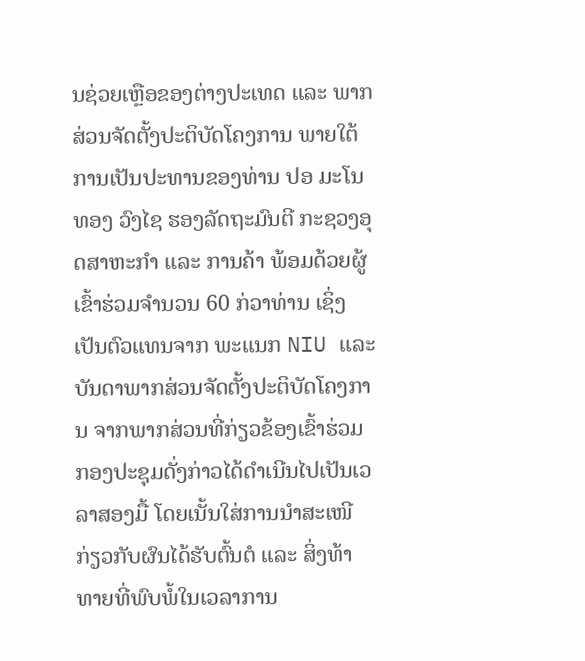ນຊ່ວຍເຫຼືອຂອງຕ່າງປະເທດ ແລະ ພາກສ່ວນຈັດຕັ້ງປະຕິບັດໂຄງການ ພາຍໃຕ້ການເປັນປະທານຂອງທ່ານ ປອ ມະໂນທອງ ວົງໄຊ ຮອງລັດຖະມົນຕີ ກະຊວງອຸດສາຫະກຳ ແລະ ການຄ້າ ພ້ອມດ້ວຍຜູ້ເຂົ້າຮ່ວມຈຳນວນ 60 ກ່ວາທ່ານ ເຊິ່ງເປັນຕົວແທນຈາກ ພະແນກ NIU ແລະ ບັນດາພາກສ່ວນຈັດຕັ້ງປະຕິບັດໂຄງການ ຈາກພາກສ່ວນທີ່ກ່ຽວຂ້ອງເຂົ້າຮ່ວມ ກອງປະຊຸມດັ່ງກ່າວໄດ້ດຳເນີນໄປເປັນເວລາສອງມື້ ໂດຍເນັ້ນໃສ່ການນຳສະເໜີ ກ່ຽວກັບຜົນໄດ້ຮັບຕົ້ນຕໍ ແລະ ສິ່ງທ້າທາຍທີ່ພົບພໍ້ໃນເວລາການ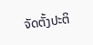ຈັດຕັ້ງປະຕິ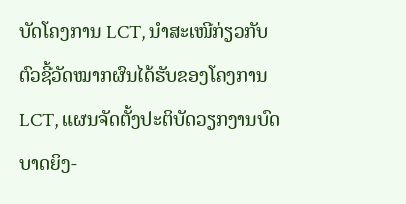ບັດໂຄງການ LCT, ນຳສະເໜີກ່ຽວກັບ ຕົວຊີ້ວັດໝາກຜົນໄດ້ຮັບຂອງໂຄງການ LCT, ແຜນຈັດຕັ້ງປະຕິບັດວຽກງານບົດບາດຍິງ-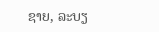ຊາຍ, ລະບຽ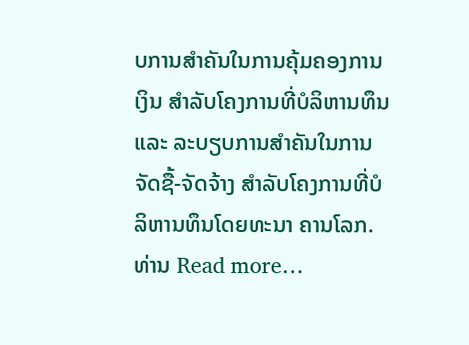ບການສຳຄັນໃນການຄຸ້ມຄອງການເງິນ ສຳລັບໂຄງການທີ່ບໍລິຫານທຶນ ແລະ ລະບຽບການສຳຄັນໃນການຈັດຊື້-ຈັດຈ້າງ ສຳລັບໂຄງການທີ່ບໍລິຫານທຶນໂດຍທະນາ ຄານໂລກ. ທ່ານ Read more…